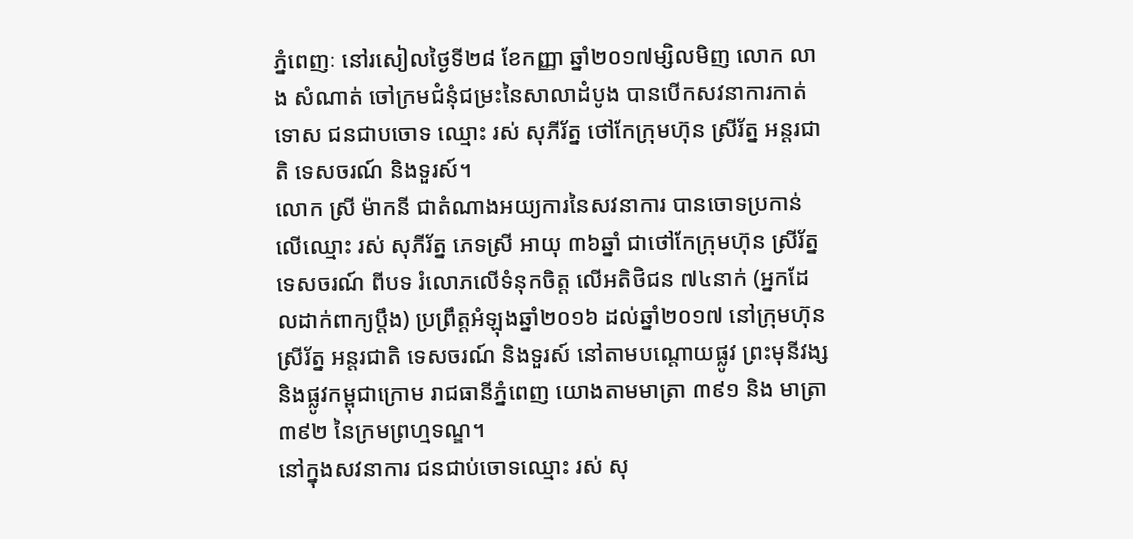ភ្នំពេញៈ នៅរសៀលថ្ងៃទី២៨ ខែកញ្ញា ឆ្នាំ២០១៧ម្សិលមិញ លោក លាង សំណាត់ ចៅក្រមជំនុំជម្រះនៃសាលាដំបូង បានបើកសវនាការកាត់ទោស ជនជាបចោទ ឈ្មោះ រស់ សុភីរ័ត្ន ថៅកែក្រុមហ៊ុន ស្រីរ័ត្ន អន្តរជាតិ ទេសចរណ៍ និងទួរស៍។
លោក ស្រី ម៉ាកនី ជាតំណាងអយ្យការនៃសវនាការ បានចោទប្រកាន់លើឈ្មោះ រស់ សុភីរ័ត្ន ភេទស្រី អាយុ ៣៦ឆ្នាំ ជាថៅកែក្រុមហ៊ុន ស្រីរ័ត្ន ទេសចរណ៍ ពីបទ រំលោភលើទំនុកចិត្ត លើអតិថិជន ៧៤នាក់ (អ្នកដែលដាក់ពាក្យប្តឹង) ប្រព្រឹត្តអំឡុងឆ្នាំ២០១៦ ដល់ឆ្នាំ២០១៧ នៅក្រុមហ៊ុន ស្រីរ័ត្ន អន្តរជាតិ ទេសចរណ៍ និងទួរស៍ នៅតាមបណ្តោយផ្លូវ ព្រះមុនីវង្ស និងផ្លូវកម្ពុជាក្រោម រាជធានីភ្នំពេញ យោងតាមមាត្រា ៣៩១ និង មាត្រា ៣៩២ នៃក្រមព្រហ្មទណ្ឌ។
នៅក្នុងសវនាការ ជនជាប់ចោទឈ្មោះ រស់ សុ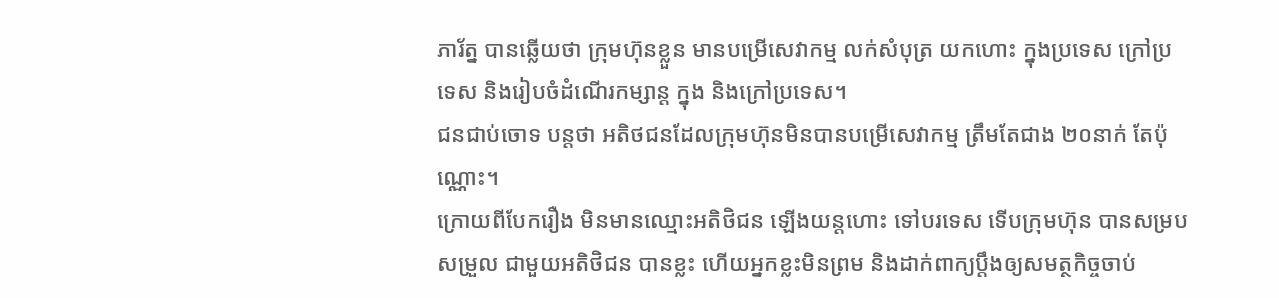ភារ័ត្ន បានឆ្លើយថា ក្រុមហ៊ុនខ្លួន មានបម្រើសេវាកម្ម លក់សំបុត្រ យកហោះ ក្នុងប្រទេស ក្រៅប្រទេស និងរៀបចំដំណើរកម្សាន្ត ក្នុង និងក្រៅប្រទេស។
ជនជាប់ចោទ បន្ដថា អតិថជនដែលក្រុមហ៊ុនមិនបានបម្រើសេវាកម្ម ត្រឹមតែជាង ២០នាក់ តែប៉ុណ្ណោះ។
ក្រោយពីបែករឿង មិនមានឈ្មោះអតិថិជន ឡើងយន្តហោះ ទៅបរទេស ទើបក្រុមហ៊ុន បានសម្របសម្រួល ជាមួយអតិថិជន បានខ្លះ ហើយអ្នកខ្លះមិនព្រម និងដាក់ពាក្យប្តឹងឲ្យសមត្ថកិច្ចចាប់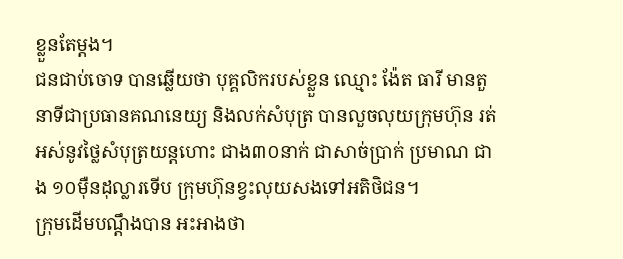ខ្លួនតែម្តង។
ជនជាប់ចោទ បានឆ្លើយថា បុគ្គលិករបស់ខ្លួន ឈ្មោះ ង៉ែត ធារី មានតួនាទីជាប្រធានគណនេយ្យ និងលក់សំបុត្រ បានលួចលុយក្រុមហ៊ុន រត់អស់នូវថ្លៃសំបុត្រយន្តហោះ ជាង៣០នាក់ ជាសាច់ប្រាក់ ប្រមាណ ជាង ១០ម៉ឺនដុល្លារទើប ក្រុមហ៊ុនខ្វះលុយសងទៅអតិថិជន។
ក្រុមដើមបណ្ដឹងបាន អះអាងថា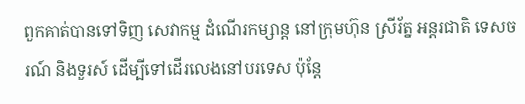ពួកគាត់បានទៅទិញ សេវាកម្ម ដំណើរកម្សាន្ត នៅក្រុមហ៊ុន ស្រីរ័ត្ន អន្តរជាតិ ទេសចរណ៍ និងទួរស៍ ដើម្បីទៅដើរលេងនៅបរទេស ប៉ុន្តែ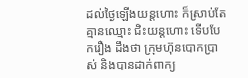ដល់ថ្ងៃឡើងយន្តហោះ ក៏ស្រាប់តែ គ្មានឈ្មោះ ជិះយន្តហោះ ទើបបែករឿង ដឹងថា ក្រុមហ៊ុនបោកប្រាស់ និងបានដាក់ពាក្យ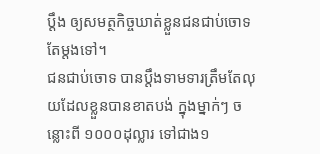ប្តឹង ឲ្យសមត្ថកិច្ចឃាត់ខ្លួនជនជាប់ចោទតែម្តងទៅ។
ជនជាប់ចោទ បានប្តឹងទាមទារត្រឹមតែលុយដែលខ្លួនបានខាតបង់ ក្នុងម្នាក់ៗ ចន្លោះពី ១០០០ដុល្លារ ទៅជាង១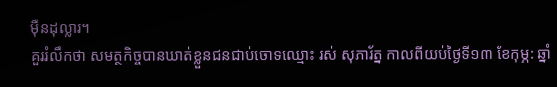ម៉ឺនដុល្លារ។
គួររំលឹកថា សមត្ថកិច្ចបានឃាត់ខ្លួនជនជាប់ចោទឈ្មោះ រស់ សុភារ័ត្ន កាលពីយប់ថ្ងៃទី១៣ ខែកុម្ភ: ឆ្នាំ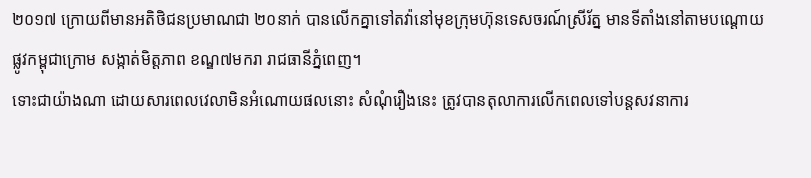២០១៧ ក្រោយពីមានអតិថិជនប្រមាណជា ២០នាក់ បានលើកគ្នាទៅតវ៉ានៅមុខក្រុមហ៊ុនទេសចរណ៍ស្រីរ័ត្ន មានទីតាំងនៅតាមបណ្តោយផ្លូវកម្ពុជាក្រោម សង្កាត់មិត្តភាព ខណ្ឌ៧មករា រាជធានីភ្នំពេញ។
ទោះជាយ៉ាងណា ដោយសារពេលវេលាមិនអំណោយផលនោះ សំណុំរឿងនេះ ត្រូវបានតុលាការលើកពេលទៅបន្តសវនាការ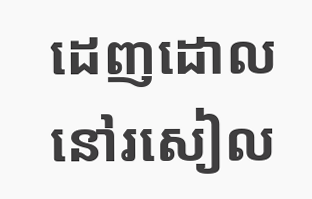ដេញដោលនៅរសៀល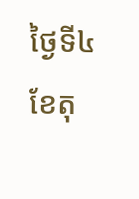ថ្ងៃទី៤ ខែតុ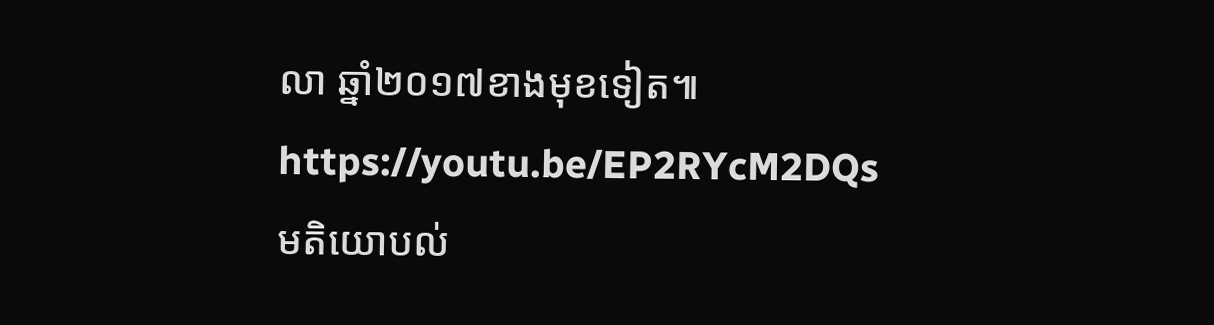លា ឆ្នាំ២០១៧ខាងមុខទៀត៕
https://youtu.be/EP2RYcM2DQs
មតិយោបល់